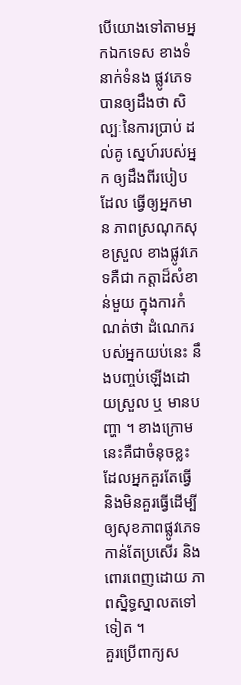បើយោងទៅតាមអ្នកឯកទេស ខាងទំនាក់ទំនង ផ្លូវភេទបានឲ្យដឹងថា សិល្បៈនៃការប្រាប់ ដល់គូ ស្នេហ៍របស់អ្នក ឲ្យដឹងពីរបៀបដែល ធ្វើឲ្យអ្នកមាន ភាពស្រណុកសុខស្រួល ខាងផ្លូវភេទគឺជា កត្តាដ៏សំខាន់មួយ ក្នុងការកំណត់ថា ដំណេករបស់អ្នកយប់នេះ នឹងបញ្ចប់ឡើងដោយស្រួល ឬ មានបញ្ហា ។ ខាងក្រោមនេះគឺជាចំនុចខ្លះ ដែលអ្នកគួរតែធ្វើ និងមិនគួរធ្វើដើម្បី ឲ្យសុខភាពផ្លូវភេទ កាន់តែប្រសើរ និងពោរពេញដោយ ភាពស្និទ្ធស្នាលតទៅទៀត ។
គួរប្រើពាក្យស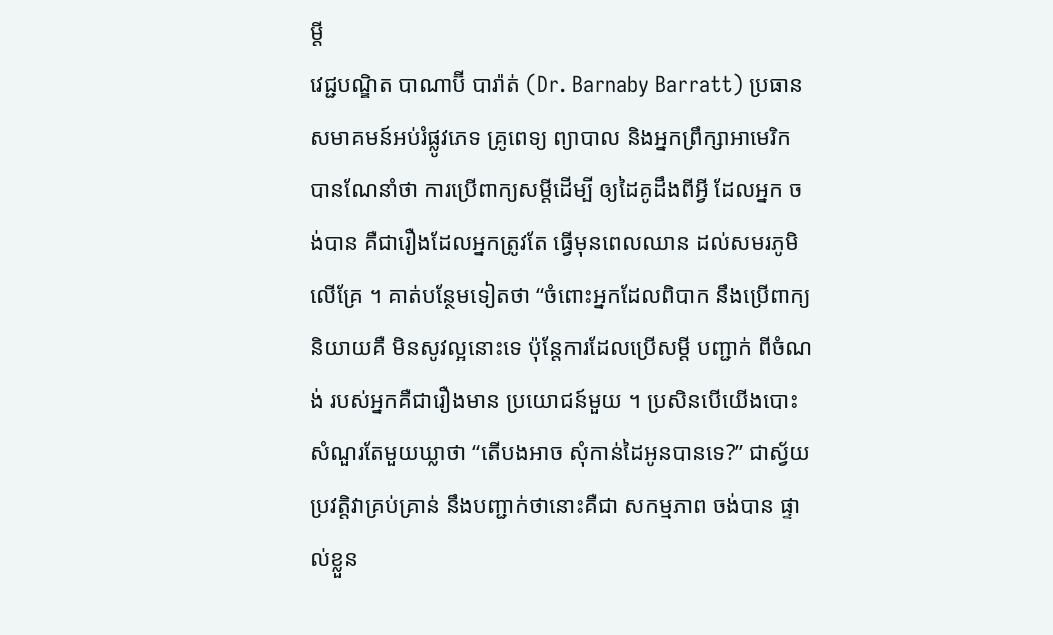ម្តី
វេជ្ជបណ្ឌិត បាណាប៊ី បារ៉ាត់ (Dr. Barnaby Barratt) ប្រធានសមាគមន៍អប់រំផ្លូវភេទ គ្រូពេទ្យ ព្យាបាល និងអ្នកព្រឹក្សាអាមេរិក បានណែនាំថា ការប្រើពាក្យសម្តីដើម្បី ឲ្យដៃគូដឹងពីអ្វី ដែលអ្នក ចង់បាន គឺជារឿងដែលអ្នកត្រូវតែ ធ្វើមុនពេលឈាន ដល់សមរភូមិលើគ្រែ ។ គាត់បន្ថែមទៀតថា “ចំពោះអ្នកដែលពិបាក នឹងប្រើពាក្យនិយាយគឺ មិនសូវល្អនោះទេ ប៉ុន្តែការដែលប្រើសម្តី បញ្ជាក់ ពីចំណង់ របស់អ្នកគឺជារឿងមាន ប្រយោជន៍មួយ ។ ប្រសិនបើយើងបោះ សំណួរតែមួយឃ្លាថា “តើបងអាច សុំកាន់ដៃអូនបានទេ?” ជាស្វ័យប្រវត្តិវាគ្រប់គ្រាន់ នឹងបញ្ជាក់ថានោះគឺជា សកម្មភាព ចង់បាន ផ្ទាល់ខ្លួន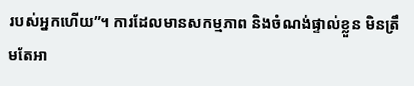របស់អ្នកហើយ”។ ការដែលមានសកម្មភាព និងចំណង់ផ្ទាល់ខ្លួន មិនត្រឹមតែអា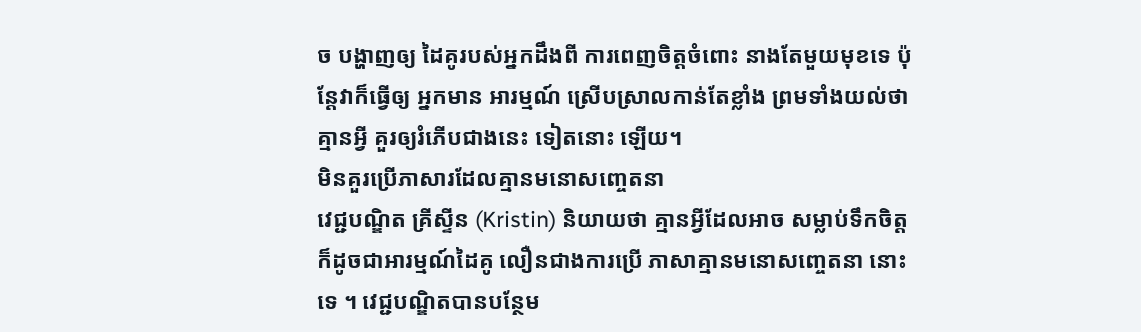ច បង្ហាញឲ្យ ដៃគូរបស់អ្នកដឹងពី ការពេញចិត្តចំពោះ នាងតែមួយមុខទេ ប៉ុន្តែវាក៏ធ្វើឲ្យ អ្នកមាន អារម្មណ៍ ស្រើបស្រាលកាន់តែខ្លាំង ព្រមទាំងយល់ថាគ្មានអ្វី គួរឲ្យរំភើបជាងនេះ ទៀតនោះ ឡើយ។
មិនគួរប្រើភាសារដែលគ្មានមនោសញ្ចេតនា
វេជ្ជបណ្ឌិត គ្រីស្ទីន (Kristin) និយាយថា គ្មានអ្វីដែលអាច សម្លាប់ទឹកចិត្ត ក៏ដូចជាអារម្មណ៍ដៃគូ លឿនជាងការប្រើ ភាសាគ្មានមនោសញ្ចេតនា នោះទេ ។ វេជ្ជបណ្ឌិតបានបន្ថែម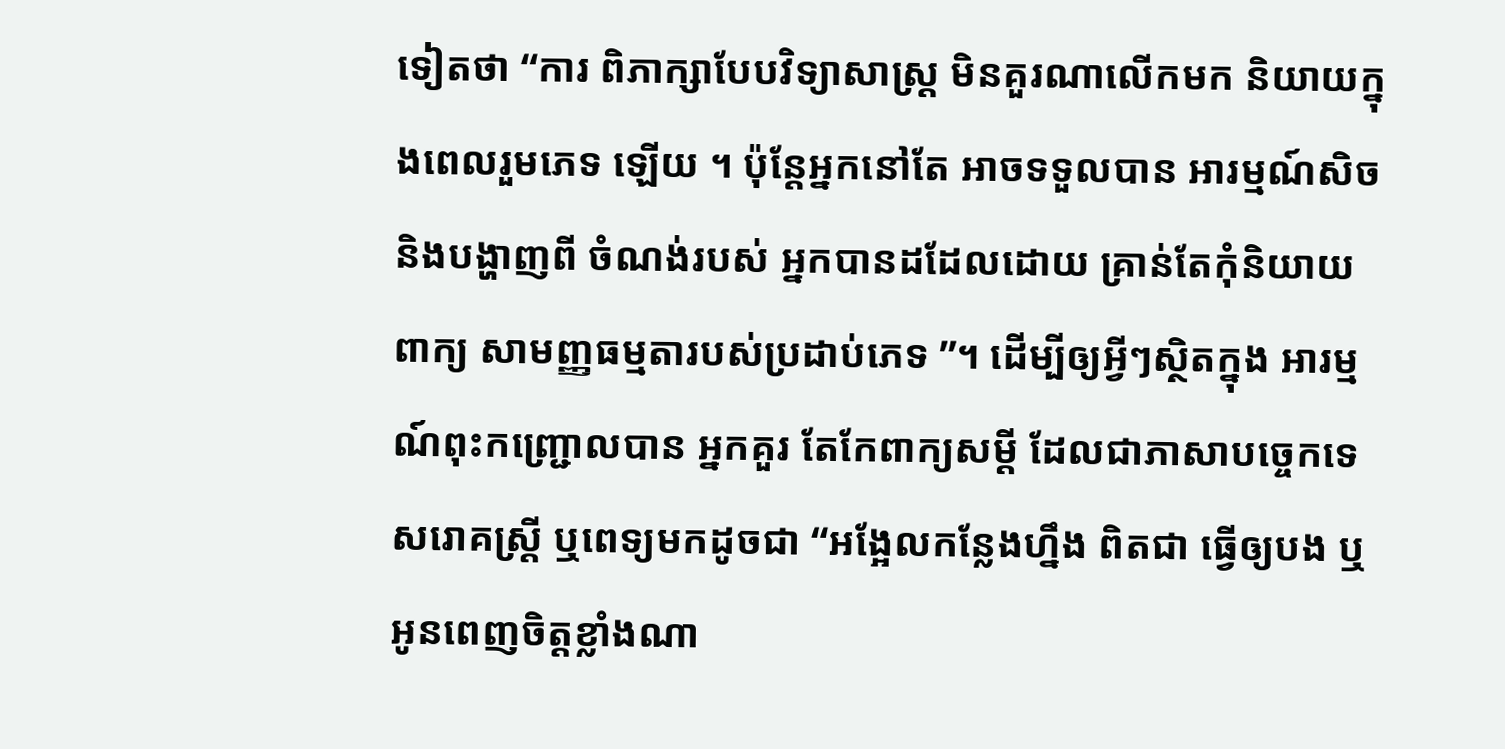ទៀតថា “ការ ពិភាក្សាបែបវិទ្យាសាស្ត្រ មិនគួរណាលើកមក និយាយក្នុងពេលរួមភេទ ឡើយ ។ ប៉ុន្តែអ្នកនៅតែ អាចទទួលបាន អារម្មណ៍សិចនិងបង្ហាញពី ចំណង់របស់ អ្នកបានដដែលដោយ គ្រាន់តែកុំនិយាយ ពាក្យ សាមញ្ញធម្មតារបស់ប្រដាប់ភេទ ”។ ដើម្បីឲ្យអ្វីៗស្ថិតក្នុង អារម្មណ៍ពុះកញ្ជ្រោលបាន អ្នកគួរ តែកែពាក្យសម្តី ដែលជាភាសាបច្ចេកទេសរោគស្ត្រី ឬពេទ្យមកដូចជា “អង្អែលកន្លែងហ្នឹង ពិតជា ធ្វើឲ្យបង ឬអូនពេញចិត្តខ្លាំងណា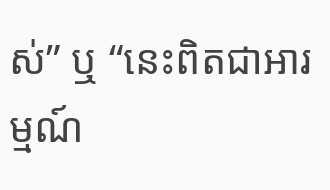ស់” ឬ “នេះពិតជាអារម្មណ៍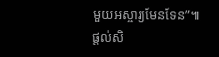មួយអស្ចារ្យមែនទែន”៕
ផ្តល់សិ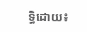ទ្ធិដោយ៖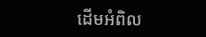ដើមអំពិល